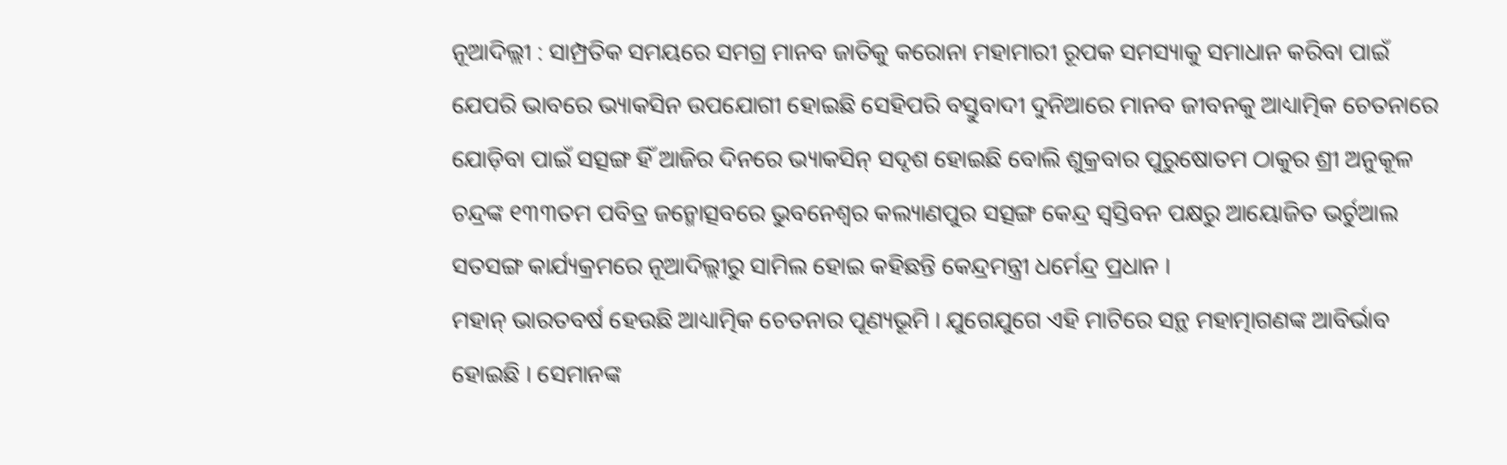ନୂଆଦିଲ୍ଲୀ : ସାମ୍ପ୍ରତିକ ସମୟରେ ସମଗ୍ର ମାନବ ଜାତିକୁ କରୋନା ମହାମାରୀ ରୂପକ ସମସ୍ୟାକୁ ସମାଧାନ କରିବା ପାଇଁ ଯେପରି ଭାବରେ ଭ୍ୟାକସିନ ଉପଯୋଗୀ ହୋଇଛି ସେହିପରି ବସ୍ତୁବାଦୀ ଦୁନିଆରେ ମାନବ ଜୀବନକୁ ଆଧ୍ୟାତ୍ମିକ ଚେତନାରେ ଯୋଡ଼ିବା ପାଇଁ ସତ୍ସଙ୍ଗ ହିଁ ଆଜିର ଦିନରେ ଭ୍ୟାକସିନ୍ ସଦୃଶ ହୋଇଛି ବୋଲି ଶୁକ୍ରବାର ପୁରୁଷୋତମ ଠାକୁର ଶ୍ରୀ ଅନୁକୂଳ ଚନ୍ଦ୍ରଙ୍କ ୧୩୩ତମ ପବିତ୍ର ଜନ୍ମୋତ୍ସବରେ ଭୁବନେଶ୍ୱର କଲ୍ୟାଣପୁର ସତ୍ସଙ୍ଗ କେନ୍ଦ୍ର ସ୍ୱସ୍ତିବନ ପକ୍ଷରୁ ଆୟୋଜିତ ଭର୍ଚୁଆଲ ସତସଙ୍ଗ କାର୍ଯ୍ୟକ୍ରମରେ ନୂଆଦିଲ୍ଲୀରୁ ସାମିଲ ହୋଇ କହିଛନ୍ତି କେନ୍ଦ୍ରମନ୍ତ୍ରୀ ଧର୍ମେନ୍ଦ୍ର ପ୍ରଧାନ ।
ମହାନ୍ ଭାରତବର୍ଷ ହେଉଛି ଆଧ୍ୟାତ୍ମିକ ଚେତନାର ପୂଣ୍ୟଭୂମି । ଯୁଗେଯୁଗେ ଏହି ମାଟିରେ ସନ୍ଥ ମହାତ୍ମାଗଣଙ୍କ ଆବିର୍ଭାବ ହୋଇଛି । ସେମାନଙ୍କ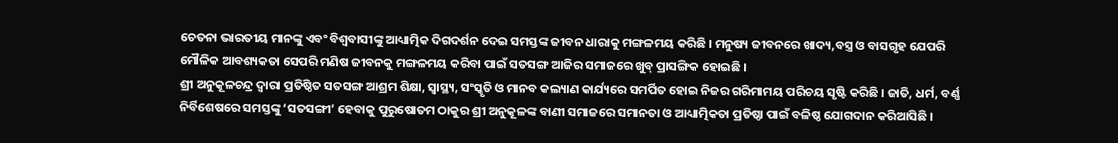ଚେତନା ଭାରତୀୟ ମାନଙ୍କୁ ଏବଂ ବିଶ୍ୱବାସୀଙ୍କୁ ଆଧ୍ୟାତ୍ମିକ ଦିଗଦର୍ଶନ ଦେଇ ସମସ୍ତଙ୍କ ଜୀବନ ଧାରାକୁ ମଙ୍ଗଳମୟ କରିଛି । ମନୁଷ୍ୟ ଜୀବନରେ ଖାଦ୍ୟ,ବସ୍ତ୍ର ଓ ବାସଗୃହ ଯେପରି ମୌଳିକ ଆବଶ୍ୟକତା ସେପରି ମଣିଷ ଜୀବନକୁ ମଙ୍ଗଳମୟ କରିବା ପାଇଁ ସତସଙ୍ଗ ଆଜିର ସମାଜରେ ଖୁବ୍ ପ୍ରାସଙ୍ଗିକ ହୋଇଛି ।
ଶ୍ରୀ ଅନୁକୂଳଚନ୍ଦ୍ର ଦ୍ୱାରା ପ୍ରତିଷ୍ଠିତ ସତସଙ୍ଗ ଆଶ୍ରମ ଶିକ୍ଷା, ସ୍ୱାସ୍ଥ୍ୟ, ସଂସ୍କୃତି ଓ ମାନବ କଲ୍ୟାଣ କାର୍ଯ୍ୟରେ ସମର୍ପିତ ହୋଇ ନିଜର ଗରିମାମୟ ପରିଚୟ ସୃଷ୍ଟି କରିଛି । ଜାତି, ଧର୍ମ, ବର୍ଣ୍ଣ ନିର୍ବିଶେଷରେ ସମସ୍ତଙ୍କୁ ‘ସତସଙ୍ଗୀ’ ହେବାକୁ ପୁରୁଷୋତମ ଠାକୁର ଶ୍ରୀ ଅନୁକୂଳଙ୍କ ବାଣୀ ସମାଜରେ ସମାନତା ଓ ଆଧ୍ୟାତ୍ମିକତା ପ୍ରତିଷ୍ଠା ପାଇଁ ବଳିଷ୍ଠ ଯୋଗଦାନ କରିଆସିଛି ।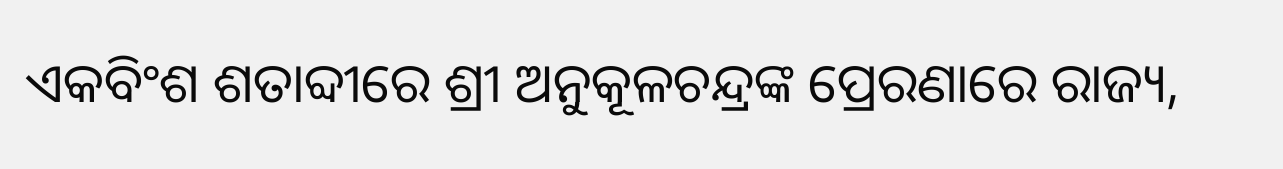ଏକବିଂଶ ଶତାବ୍ଦୀରେ ଶ୍ରୀ ଅନୁକୂଳଚନ୍ଦ୍ରଙ୍କ ପ୍ରେରଣାରେ ରାଜ୍ୟ,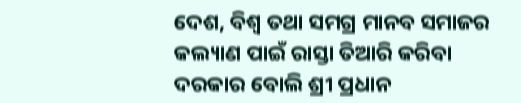ଦେଶ, ବିଶ୍ୱ ତଥା ସମଗ୍ର ମାନବ ସମାଜର କଲ୍ୟାଣ ପାଇଁ ରାସ୍ତା ତିଆରି କରିବା ଦରକାର ବୋଲି ଶ୍ରୀ ପ୍ରଧାନ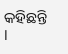କହିଛନ୍ତି ।